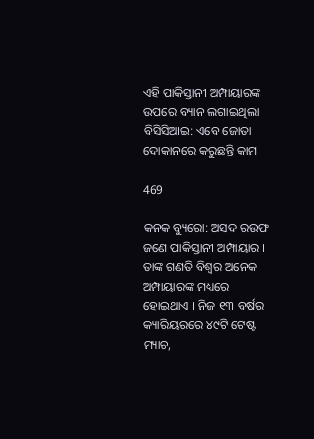ଏହି ପାକିସ୍ତାନୀ ଅମ୍ପାୟାରଙ୍କ ଉପରେ ବ୍ୟାନ ଲଗାଇଥିଲା ବିସିସିଆଇ: ଏବେ ଜୋତା ଦୋକାନରେ କରୁଛନ୍ତି କାମ

469

କନକ ବ୍ୟୁରୋ: ଅସଦ ରଉଫ ଜଣେ ପାକିସ୍ତାନୀ ଅମ୍ପାୟାର । ତାଙ୍କ ଗଣତି ବିଶ୍ୱର ଅନେକ ଅମ୍ପାୟାରଙ୍କ ମଧ୍ୟରେ ହୋଇଥାଏ । ନିଜ ୧୩ ବର୍ଷର କ୍ୟାରିୟରରେ ୪୯ଟି ଟେଷ୍ଟ ମ୍ୟାଚ,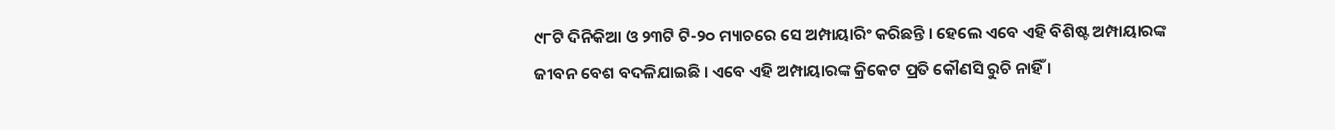୯୮ଟି ଦିନିକିଆ ଓ ୨୩ଟି ଟି-୨୦ ମ୍ୟାଚରେ ସେ ଅମ୍ପାୟାରିଂ କରିଛନ୍ତି । ହେଲେ ଏବେ ଏହି ବିଶିଷ୍ଟ ଅମ୍ପାୟାରଙ୍କ ଜୀବନ ବେଶ ବଦଳିଯାଇଛି । ଏବେ ଏହି ଅମ୍ପାୟାରଙ୍କ କ୍ରିକେଟ ପ୍ରତି କୌଣସି ରୁଚି ନାହିଁ ।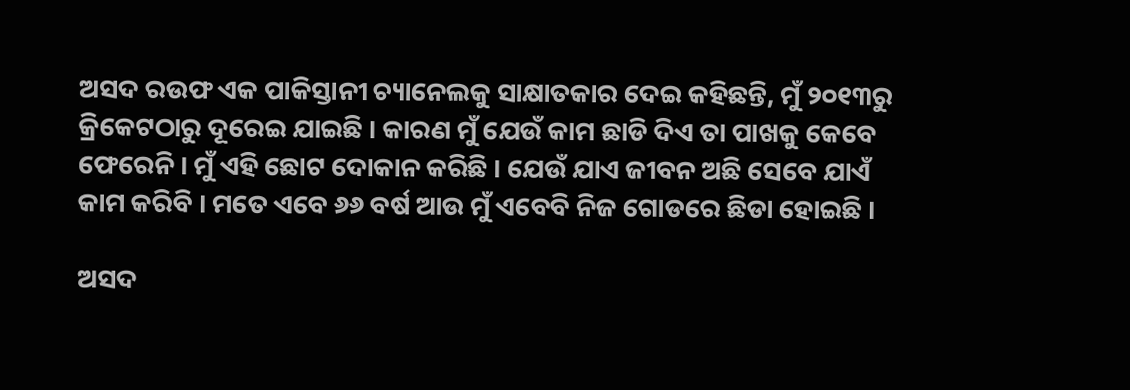ଅସଦ ରଉଫ ଏକ ପାକିସ୍ତାନୀ ଚ୍ୟାନେଲକୁ ସାକ୍ଷାତକାର ଦେଇ କହିଛନ୍ତି, ମୁଁ ୨୦୧୩ରୁ କ୍ରିକେଟଠାରୁ ଦୂରେଇ ଯାଇଛି । କାରଣ ମୁଁ ଯେଉଁ କାମ ଛାଡି ଦିଏ ତା ପାଖକୁ କେବେ ଫେରେନି । ମୁଁ ଏହି ଛୋଟ ଦୋକାନ କରିଛି । ଯେଉଁ ଯାଏ ଜୀବନ ଅଛି ସେବେ ଯାଏଁ କାମ କରିବି । ମତେ ଏବେ ୬୬ ବର୍ଷ ଆଉ ମୁଁ ଏବେବି ନିଜ ଗୋଡରେ ଛିଡା ହୋଇଛି ।

ଅସଦ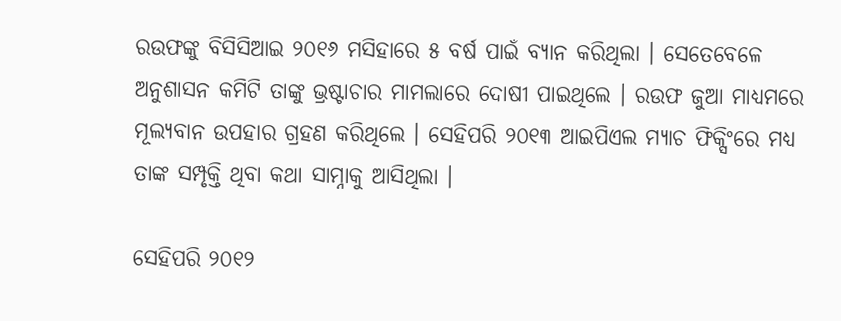ରଉଫଙ୍କୁ ବିସିସିଆଇ ୨୦୧୬ ମସିହାରେ ୫ ବର୍ଷ ପାଇଁ ବ୍ୟାନ କରିଥିଲା । ସେତେବେଳେ ଅନୁଶାସନ କମିଟି ତାଙ୍କୁ ଭ୍ରଷ୍ଟାଚାର ମାମଲାରେ ଦୋଷୀ ପାଇଥିଲେ । ରଉଫ ଜୁଆ ମାଧ୍ୟମରେ ମୂଲ୍ୟବାନ ଉପହାର ଗ୍ରହଣ କରିଥିଲେ । ସେହିପରି ୨୦୧୩ ଆଇପିଏଲ ମ୍ୟାଚ ଫିକ୍ସିଂରେ ମଧ୍ୟ ତାଙ୍କ ସମ୍ପୃକ୍ତି ଥିବା କଥା ସାମ୍ନାକୁ ଆସିଥିଲା ।

ସେହିପରି ୨୦୧୨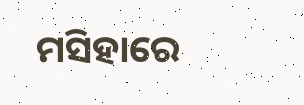ମସିହାରେ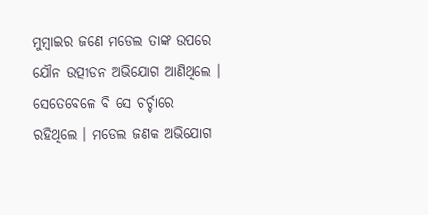ମୁମ୍ବାଇର ଜଣେ ମଡେଲ ତାଙ୍କ ଉପରେ ଯୌନ ଉତ୍ପୀଡନ ଅଭିଯୋଗ ଆଣିଥିଲେ । ସେତେବେଳେ ବି ସେ ଚର୍ଚ୍ଚାରେ ରହିଥିଲେ । ମଡେଲ ଜଣକ ଅଭିଯୋଗ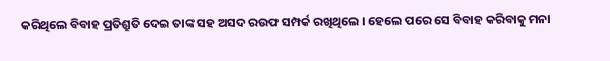କରିଥିଲେ ବିବାହ ପ୍ରତିଶ୍ରୁତି ଦେଇ ତାଙ୍କ ସହ ଅସଦ ରଉଫ ସମ୍ପର୍କ ରଖିଥିଲେ । ହେଲେ ପରେ ସେ ବିବାହ କରିବାକୁ ମନା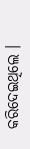କରିଦେଇଥିଲେ ।